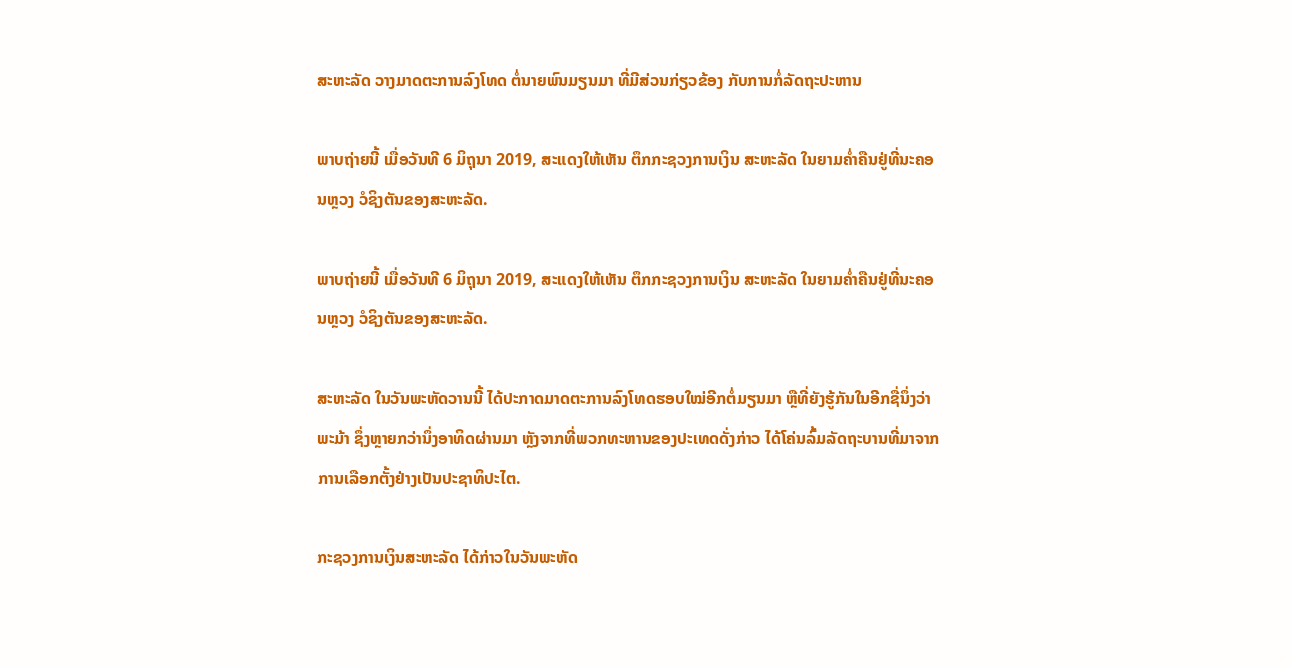ສະຫະລັດ ວາງມາດຕະການລົງໂທດ ຕໍ່ນາຍພົນມຽນມາ ທີ່ມີສ່ວນກ່ຽວຂ້ອງ ກັບການກໍ່ລັດຖະປະຫານ

ພາບຖ່າຍນີ້ ເມື່ອວັນທີ 6 ມິຖຸນາ 2019, ສະແດງໃຫ້ເຫັນ ຕຶກກະຊວງການເງິນ ສະຫະລັດ ໃນຍາມຄ່ຳຄືນຢູ່ທີ່ນະຄອນຫຼວງ ວໍຊິງຕັນຂອງສະຫະລັດ.

ພາບຖ່າຍນີ້ ເມື່ອວັນທີ 6 ມິຖຸນາ 2019, ສະແດງໃຫ້ເຫັນ ຕຶກກະຊວງການເງິນ ສະຫະລັດ ໃນຍາມຄ່ຳຄືນຢູ່ທີ່ນະຄອນຫຼວງ ວໍຊິງຕັນຂອງສະຫະລັດ.

ສະຫະລັດ ໃນວັນພະຫັດວານນີ້ ໄດ້ປະກາດມາດຕະການລົງໂທດຮອບໃໝ່ອີກຕໍ່ມຽນມາ ຫຼືທີ່ຍັງຮູ້ກັນໃນອີກຊື່ນຶ່ງວ່າ ພະມ້າ ຊຶ່ງຫຼາຍກວ່ານຶ່ງອາທິດຜ່ານມາ ຫຼັງຈາກທີ່ພວກທະຫານຂອງປະເທດດັ່ງກ່າວ ໄດ້ໂຄ່ນລົ້ມລັດຖະບານທີ່ມາຈາກການເລືອກຕັ້ງຢ່າງເປັນປະຊາທິປະໄຕ.

ກະຊວງການເງິນສະຫະລັດ ໄດ້ກ່າວໃນວັນພະຫັດ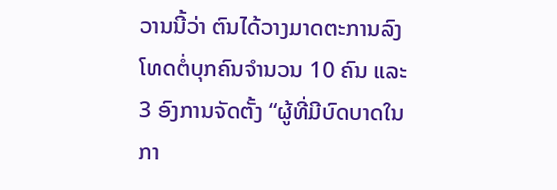ວານນີ້ວ່າ ຕົນໄດ້ວາງມາດຕະການລົງໂທດຕໍ່ບຸກຄົນຈຳນວນ 10 ຄົນ ແລະ 3 ອົງການຈັດຕັ້ງ “ຜູ້ທີ່ມີບົດບາດໃນກາ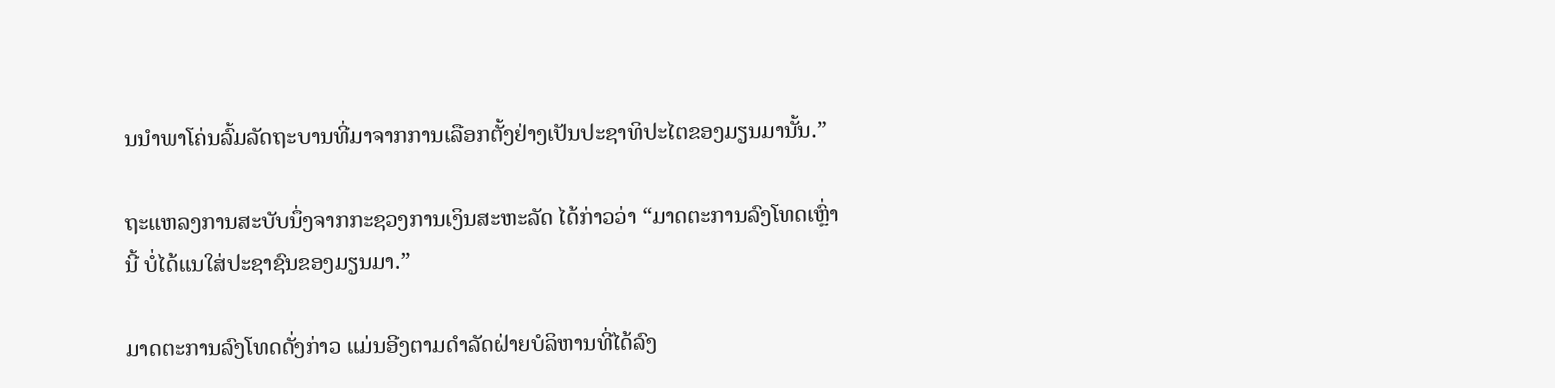ນນຳພາໂຄ່ນລົ້ມລັດຖະບານທີ່ມາຈາກການເລືອກຕັ້ງຢ່າງເປັນປະຊາທິປະໄຕຂອງມຽນມານັ້ນ.”

ຖະແຫລງການສະບັບນຶ່ງຈາກກະຊວງການເງິນສະຫະລັດ ໄດ້ກ່າວວ່າ “ມາດຕະການລົງໂທດເຫຼົ່ານີ້ ບໍ່ໄດ້ແນໃສ່ປະຊາຊົນຂອງມຽນມາ.”

ມາດຕະການລົງໂທດດັ່ງກ່າວ ແມ່ນອີງຕາມດຳລັດຝ່າຍບໍລິຫານທີ່ໄດ້ລົງ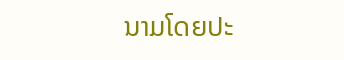ນາມໂດຍປະ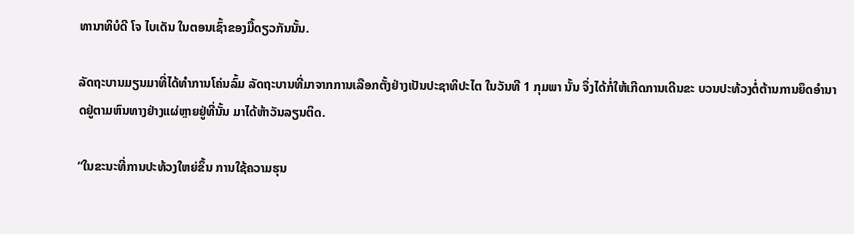ທານາທິບໍດີ ໂຈ ໄບເດັນ ໃນຕອນເຊົ້າຂອງມື້ດຽວກັນນັ້ນ.

ລັດຖະບານມຽນມາທີ່ໄດ້ທຳການໂຄ່ນລົ້ມ ລັດຖະບານທີ່ມາຈາກການເລືອກຕັ້ງຢ່າງເປັນປະຊາທິປະໄຕ ໃນວັນທີ 1 ກຸມພາ ນັ້ນ ຈຶ່ງໄດ້ກໍ່ໃຫ້ເກີດການເດີນຂະ ບວນປະທ້ວງຕໍ່ຕ້ານການຍຶດອຳນາດຢູ່ຕາມຫົນທາງຢ່າງແຜ່ຫຼາຍຢູ່ທີ່ນັ້ນ ມາໄດ້ຫ້າວັນລຽນຕິດ.

“ໃນຂະນະທີ່ການປະທ້ວງໃຫຍ່ຂຶ້ນ ການໃຊ້ຄວາມຮຸນ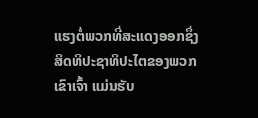ແຮງຕໍ່ພວກທີ່ສະແດງອອກຊຶ່ງສິດທິປະຊາທິປະໄຕຂອງພວກເຂົາເຈົ້າ ແມ່ນຮັບ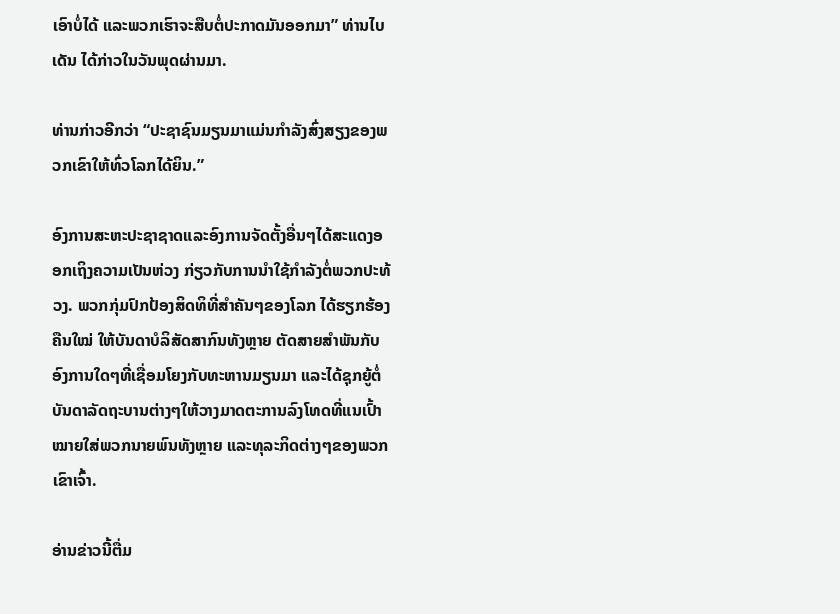ເອົາບໍ່ໄດ້ ແລະພວກເຮົາຈະສືບຕໍ່ປະກາດມັນອອກມາ” ທ່ານໄບເດັນ ໄດ້ກ່າວໃນວັນພຸດຜ່ານມາ.

ທ່ານກ່າວອີກວ່າ “ປະຊາຊົນມຽນມາແມ່ນກຳລັງສົ່ງສຽງຂອງພວກເຂົາໃຫ້ທົ່ວໂລກໄດ້ຍິນ.”

ອົງການສະຫະປະຊາຊາດແລະອົງການຈັດຕັ້ງອື່ນໆໄດ້ສະແດງອອກເຖິງຄວາມເປັນຫ່ວງ ກ່ຽວກັບການນຳໃຊ້ກຳລັງຕໍ່ພວກປະທ້ວງ. ພວກກຸ່ມປົກປ້ອງສິດທິທີ່ສຳຄັນໆຂອງໂລກ ໄດ້ຮຽກຮ້ອງຄືນໃໝ່ ໃຫ້ບັນດາບໍລິສັດສາກົນທັງຫຼາຍ ຕັດສາຍສຳພັນກັບອົງການໃດໆທີ່ເຊື່ອມໂຍງກັບທະຫານມຽນມາ ແລະໄດ້ຊຸກຍູ້ຕໍ່ບັນດາລັດຖະບານຕ່າງໆໃຫ້ວາງມາດຕະການລົງໂທດທີ່ແນເປົ້າໝາຍໃສ່ພວກນາຍພົນທັງຫຼາຍ ແລະທຸລະກິດຕ່າງໆຂອງພວກເຂົາເຈົ້າ.

ອ່ານຂ່າວນີ້ຕື່ມ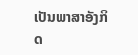ເປັນພາສາອັງກິດ